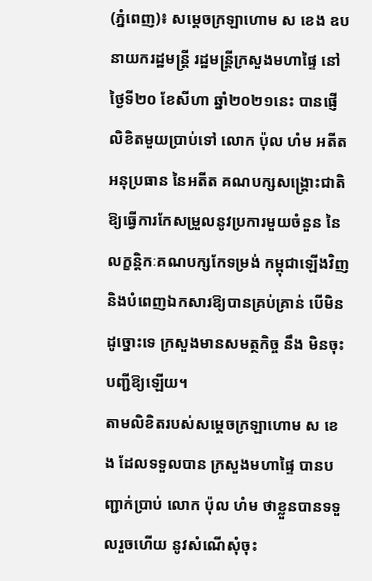(ភ្នំពេញ)៖ សម្តេចក្រឡាហោម ស ខេង ឧបនាយករដ្ឋមន្រ្តី រដ្ឋមន្រ្តីក្រសួងមហាផ្ទៃ នៅថ្ងៃទី២០ ខែសីហា ឆ្នាំ២០២១នេះ បានផ្ញើលិខិតមួយប្រាប់ទៅ លោក ប៉ុល ហំម អតីតអនុប្រធាន នៃអតីត គណបក្សសង្រ្គោះជាតិ ឱ្យធ្វើការកែសម្រួលនូវប្រការមួយចំនួន នៃលក្ខន្តិកៈគណបក្សកែទម្រង់ កម្ពុជាឡើងវិញ និងបំពេញឯកសារឱ្យបានគ្រប់គ្រាន់ បើមិនដូច្នោះទេ ក្រសួងមានសមត្ថកិច្ច នឹង មិនចុះបញ្ជីឱ្យឡើយ។
តាមលិខិតរបស់សម្តេចក្រឡាហោម ស ខេង ដែលទទួលបាន ក្រសួងមហាផ្ទៃ បានបញ្ជាក់ប្រាប់ លោក ប៉ុល ហំម ថាខ្លួនបានទទួលរួចហើយ នូវសំណើសុំចុះ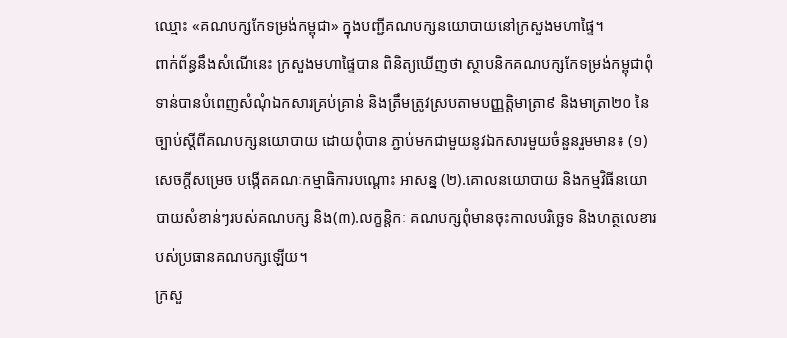ឈ្មោះ «គណបក្សកែទម្រង់កម្ពុជា» ក្នុងបញ្ជីគណបក្សនយោបាយនៅក្រសួងមហាផ្ទៃ។
ពាក់ព័ន្ធនឹងសំណើនេះ ក្រសួងមហាផ្ទៃបាន ពិនិត្យឃើញថា ស្ថាបនិកគណបក្សកែទម្រង់កម្ពុជាពុំទាន់បានបំពេញសំណុំឯកសារគ្រប់គ្រាន់ និងត្រឹមត្រូវស្របតាមបញ្ញត្តិមាត្រា៩ និងមាត្រា២០ នៃច្បាប់ស្តីពីគណបក្សនយោបាយ ដោយពុំបាន ភ្ជាប់មកជាមួយនូវឯកសារមួយចំនួនរួមមាន៖ (១)សេចក្តីសម្រេច បង្កើតគណៈកម្មាធិការបណ្តោះ អាសន្ន (២).គោលនយោបាយ និងកម្មវិធីនយោបាយសំខាន់ៗរបស់គណបក្ស និង(៣).លក្ខន្តិកៈ គណបក្សពុំមានចុះកាលបរិច្ឆេទ និងហត្ថលេខារបស់ប្រធានគណបក្សឡើយ។
ក្រសួ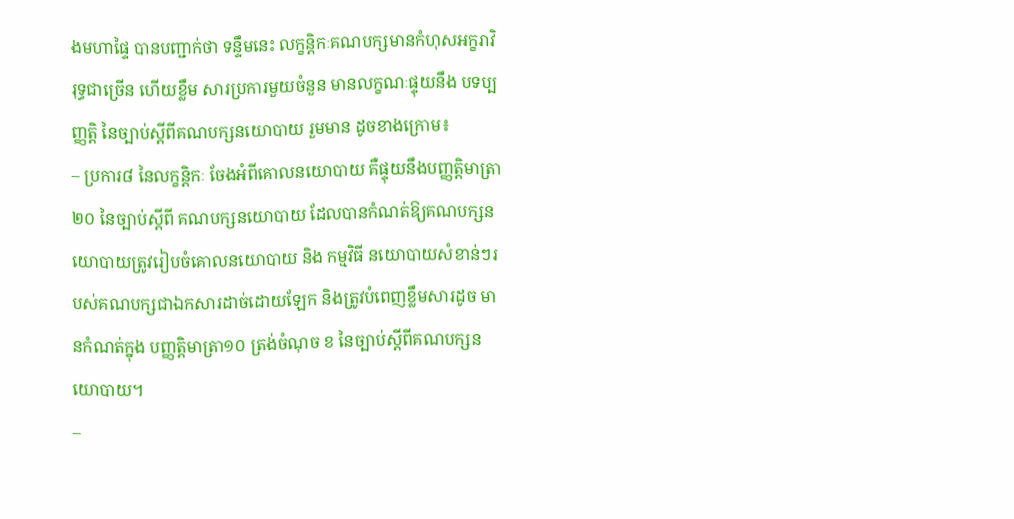ងមហាផ្ទៃ បានបញ្ជាក់ថា ទន្ទឹមនេះ លក្ខន្តិកៈគណបក្សមានកំហុសអក្ខរាវិរុទ្ធជាច្រើន ហើយខ្លឹម សារប្រការមួយចំនួន មានលក្ខណៈផ្ទុយនឹង បទប្បញ្ញត្តិ នៃច្បាប់ស្តីពីគណបក្សនយោបាយ រួមមាន ដូចខាងក្រោម៖
– ប្រការ៨ នៃលក្ខន្តិកៈ ចែងអំពីគោលនយោបាយ គឺផ្ទុយនឹងបញ្ញត្តិមាត្រា២០ នៃច្បាប់ស្តីពី គណបក្សនយោបាយ ដែលបានកំណត់ឱ្យគណបក្សនយោបាយត្រូវរៀបចំគោលនយោបាយ និង កម្មវិធី នយោបាយសំខាន់ៗរបស់គណបក្សជាឯកសារដាច់ដោយឡែក និងត្រូវបំពេញខ្លឹមសារដូច មានកំណត់ក្នុង បញ្ញត្តិមាត្រា១០ ត្រង់ចំណុច ខ នៃច្បាប់ស្តីពីគណបក្សនយោបាយ។
–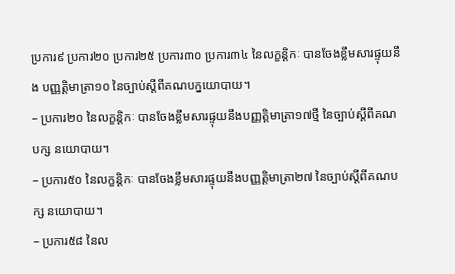ប្រការ៩ ប្រការ២០ ប្រការ២៥ ប្រការ៣០ ប្រការ៣៤ នៃលក្ខន្តិកៈ បានចែងខ្លឹមសារផ្ទុយនឹង បញ្ញត្តិមាត្រា១០ នៃច្បាប់ស្តីពីគណបក្នយោបាយ។
– ប្រការ២០ នៃលក្ខន្តិកៈ បានចែងខ្លឹមសារផ្ទុយនឹងបញ្ញត្តិមាត្រា១៧ថ្មី នៃច្បាប់ស្តីពីគណបក្ស នយោបាយ។
– ប្រការ៥០ នៃលក្ខន្តិកៈ បានចែងខ្លឹមសារផ្ទុយនឹងបញ្ញត្តិមាត្រា២៧ នៃច្បាប់ស្តីពីគណបក្ស នយោបាយ។
– ប្រការ៥៨ នៃល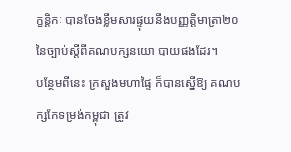ក្ខន្តិកៈ បានចែងខ្លឹមសារផ្ទុយនឹងបញ្ញត្តិមាត្រា២០ នៃច្បាប់ស្តីពីគណបក្សនយោ បាយផងដែរ។
បន្ថែមពីនេះ ក្រសួងមហាផ្ទៃ ក៏បានស្នើឱ្យ គណបក្សកែទម្រង់កម្ពុជា ត្រូវ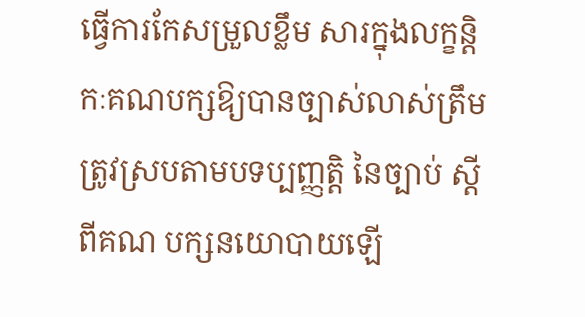ធ្វើការកែសម្រួលខ្លឹម សារក្នុងលក្ខន្តិកៈគណបក្សឱ្យបានច្បាស់លាស់ត្រឹមត្រូវស្របតាមបទប្បញ្ញត្តិ នៃច្បាប់ ស្តីពីគណ បក្សនយោបាយឡើ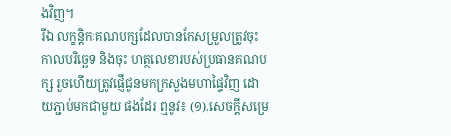ងវិញ។
រីឯ លក្ខន្តិកៈគណបក្សដែលបានកែសម្រួលត្រូវចុះកាលបរិច្ឆេទ និងចុះ ហត្ថលេខារបស់ប្រធានគណបក្ស រួចហើយត្រូវផ្ញើជូនមកក្រសួងមហាផ្ទៃវិញ ដោយភ្ជាប់មកជាមួយ ផងដែរ ឮនូវ៖ (១).សេចក្តីសម្រេ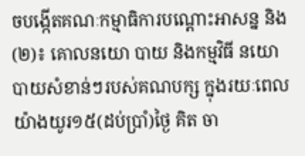ចបង្កើតគណៈកម្មាធិការបណ្តោះអាសន្ន និង(២)៖ គោលនយោ បាយ និងកម្មវិធី នយោបាយសំខាន់ៗរបស់គណបក្ស ក្នុងរយៈពេលយ៉ាងយូរ១៥(ដប់ប្រាំ)ថ្ងៃ គិត ចា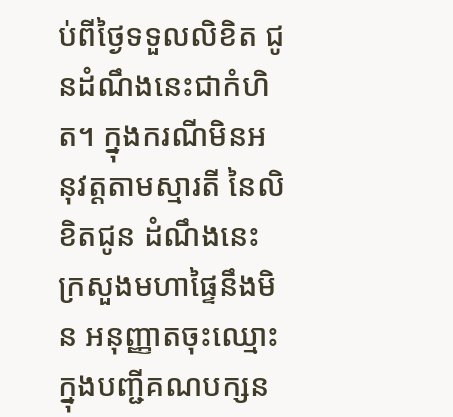ប់ពីថ្ងៃទទួលលិខិត ជូនដំណឹងនេះជាកំហិត។ ក្នុងករណីមិនអនុវត្តតាមស្មារតី នៃលិខិតជូន ដំណឹងនេះ ក្រសួងមហាផ្ទៃនឹងមិន អនុញ្ញាតចុះឈ្មោះក្នុងបញ្ជីគណបក្សន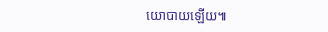យោបាយឡើយ៕